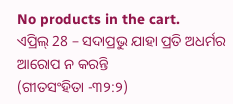No products in the cart.
ଏପ୍ରିଲ୍ 28 – ସଦାପ୍ରଭୁ ଯାହା ପ୍ରତି ଅଧର୍ମର ଆରୋପ ନ କରନ୍ତି
(ଗୀତସଂହିତା -୩୨:୨)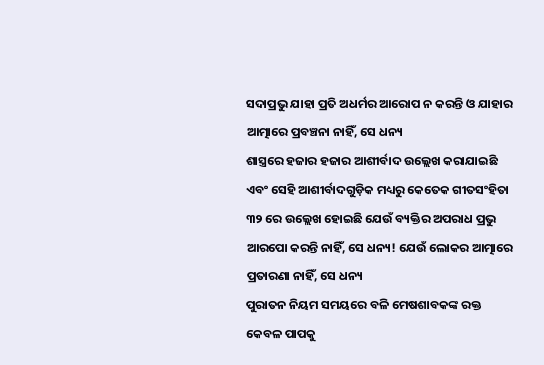ସଦାପ୍ରଭୁ ଯାହା ପ୍ରତି ଅଧର୍ମର ଆରୋପ ନ କରନ୍ତି ଓ ଯାହାର ଆତ୍ମାରେ ପ୍ରବଞ୍ଚନା ନାହିଁ, ସେ ଧନ୍ୟ
ଶାସ୍ତ୍ରରେ ହଜାର ହଜାର ଆଶୀର୍ବାଦ ଉଲ୍ଲେଖ କରାଯାଇଛି ଏବଂ ସେହି ଆଶୀର୍ବାଦଗୁଡ଼ିକ ମଧ୍ୟରୁ କେତେକ ଗୀତସଂହିତା ୩୨ ରେ ଉଲ୍ଲେଖ ହୋଇଛି ଯେଉଁ ବ୍ୟକ୍ତିର ଅପରାଧ ପ୍ରଭୁ ଆରପୋ କରନ୍ତି ନାହିଁ, ସେ ଧନ୍ୟ! ଯେଉଁ ଲୋକର ଆତ୍ମାରେ ପ୍ରତାରଣା ନାହିଁ, ସେ ଧନ୍ୟ
ପୁରାତନ ନିୟମ ସମୟରେ ବଳି ମେଷଶାବକଙ୍କ ରକ୍ତ କେବଳ ପାପକୁ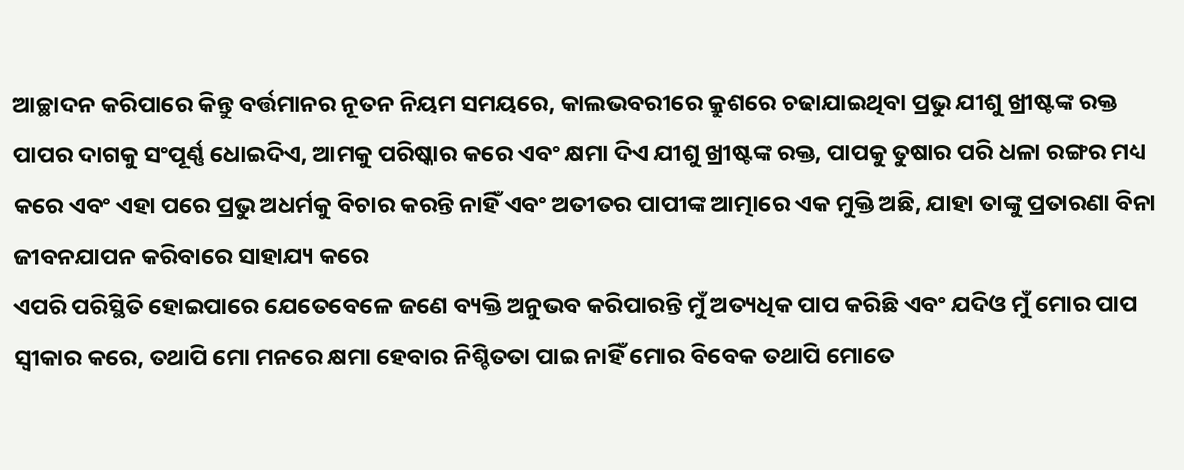ଆଚ୍ଛାଦନ କରିପାରେ କିନ୍ତୁ ବର୍ତ୍ତମାନର ନୂତନ ନିୟମ ସମୟରେ, କାଲଭବରୀରେ କ୍ରୁଶରେ ଚଢାଯାଇଥିବା ପ୍ରଭୁ ଯୀଶୁ ଖ୍ରୀଷ୍ଟଙ୍କ ରକ୍ତ ପାପର ଦାଗକୁ ସଂପୂର୍ଣ୍ଣ ଧୋଇଦିଏ, ଆମକୁ ପରିଷ୍କାର କରେ ଏବଂ କ୍ଷମା ଦିଏ ଯୀଶୁ ଖ୍ରୀଷ୍ଟଙ୍କ ରକ୍ତ, ପାପକୁ ତୁଷାର ପରି ଧଳା ରଙ୍ଗର ମଧ୍ୟ କରେ ଏବଂ ଏହା ପରେ ପ୍ରଭୁ ଅଧର୍ମକୁ ବିଚାର କରନ୍ତି ନାହିଁ ଏବଂ ଅତୀତର ପାପୀଙ୍କ ଆତ୍ମାରେ ଏକ ମୁକ୍ତି ଅଛି, ଯାହା ତାଙ୍କୁ ପ୍ରତାରଣା ବିନା ଜୀବନଯାପନ କରିବାରେ ସାହାଯ୍ୟ କରେ
ଏପରି ପରିସ୍ଥିତି ହୋଇପାରେ ଯେତେବେଳେ ଜଣେ ବ୍ୟକ୍ତି ଅନୁଭବ କରିପାରନ୍ତି ମୁଁ ଅତ୍ୟଧିକ ପାପ କରିଛି ଏବଂ ଯଦିଓ ମୁଁ ମୋର ପାପ ସ୍ୱୀକାର କରେ, ତଥାପି ମୋ ମନରେ କ୍ଷମା ହେବାର ନିଶ୍ଚିତତା ପାଇ ନାହିଁ ମୋର ବିବେକ ତଥାପି ମୋତେ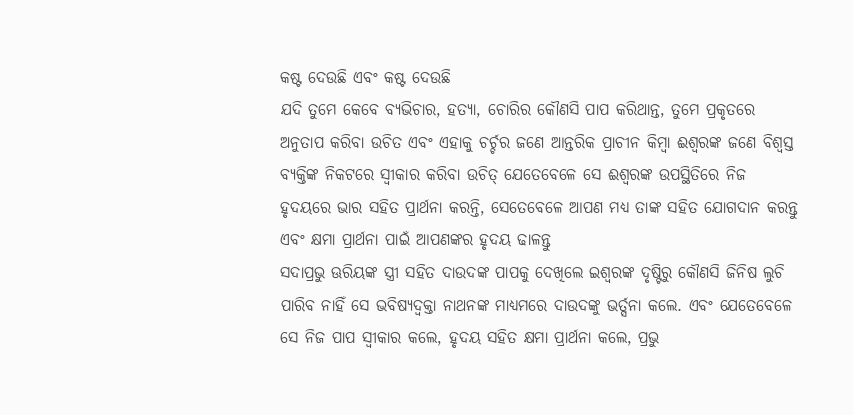କଷ୍ଟ ଦେଉଛି ଏବଂ କଷ୍ଟ ଦେଉଛି
ଯଦି ତୁମେ କେବେ ବ୍ୟଭିଚାର, ହତ୍ୟା, ଚୋରିର କୌଣସି ପାପ କରିଥାନ୍ତ, ତୁମେ ପ୍ରକୃତରେ ଅନୁତାପ କରିବା ଉଚିତ ଏବଂ ଏହାକୁ ଚର୍ଚ୍ଚର ଜଣେ ଆନ୍ତରିକ ପ୍ରାଚୀନ କିମ୍ବା ଈଶ୍ବରଙ୍କ ଜଣେ ବିଶ୍ୱସ୍ତ ବ୍ୟକ୍ତିଙ୍କ ନିକଟରେ ସ୍ୱୀକାର କରିବା ଉଚିତ୍ ଯେତେବେଳେ ସେ ଈଶ୍ବରଙ୍କ ଉପସ୍ଥିତିରେ ନିଜ ହୃଦୟରେ ଭାର ସହିତ ପ୍ରାର୍ଥନା କରନ୍ତି, ସେତେବେଳେ ଆପଣ ମଧ୍ୟ ତାଙ୍କ ସହିତ ଯୋଗଦାନ କରନ୍ତୁ ଏବଂ କ୍ଷମା ପ୍ରାର୍ଥନା ପାଇଁ ଆପଣଙ୍କର ହୃଦୟ ଢାଳନ୍ତୁ
ସଦାପ୍ରଭୁ ଊରିୟଙ୍କ ସ୍ତ୍ରୀ ସହିତ ଦାଉଦଙ୍କ ପାପକୁ ଦେଖିଲେ ଇଶ୍ଵରଙ୍କ ଦୃଷ୍ଟିରୁ କୌଣସି ଜିନିଷ ଲୁଚି ପାରିବ ନାହିଁ ସେ ଭବିଷ୍ୟଦ୍ବକ୍ତା ନାଥନଙ୍କ ମାଧ୍ୟମରେ ଦାଉଦଙ୍କୁ ଭର୍ତ୍ସନା କଲେ. ଏବଂ ଯେତେବେଳେ ସେ ନିଜ ପାପ ସ୍ୱୀକାର କଲେ, ହୃଦୟ ସହିତ କ୍ଷମା ପ୍ରାର୍ଥନା କଲେ, ପ୍ରଭୁ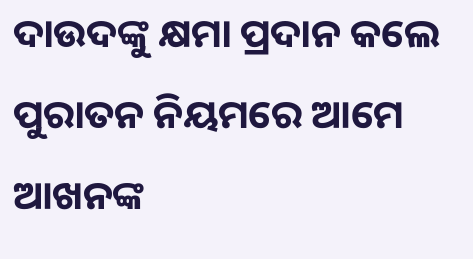ଦାଉଦଙ୍କୁ କ୍ଷମା ପ୍ରଦାନ କଲେ
ପୁରାତନ ନିୟମରେ ଆମେ ଆଖନଙ୍କ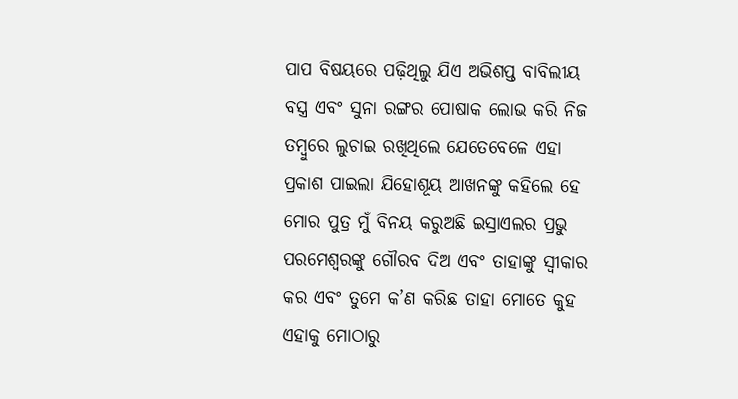ପାପ ବିଷୟରେ ପଢ଼ିଥିଲୁ ଯିଏ ଅଭିଶପ୍ତ ବାବିଲୀୟ ବସ୍ତ୍ର ଏବଂ ସୁନା ରଙ୍ଗର ପୋଷାକ ଲୋଭ କରି ନିଜ ତମ୍ବୁରେ ଲୁଚାଇ ରଖିଥିଲେ ଯେତେବେଳେ ଏହା ପ୍ରକାଶ ପାଇଲା ଯିହୋଶୂୟ ଆଖନଙ୍କୁ କହିଲେ ହେ ମୋର ପୁତ୍ର ମୁଁ ବିନୟ କରୁଅଛି ଇସ୍ରାଏଲର ପ୍ରଭୁ ପରମେଶ୍ୱରଙ୍କୁ ଗୌରବ ଦିଅ ଏବଂ ତାହାଙ୍କୁ ସ୍ୱୀକାର କର ଏବଂ ତୁମେ କ’ଣ କରିଛ ତାହା ମୋତେ କୁହ ଏହାକୁ ମୋଠାରୁ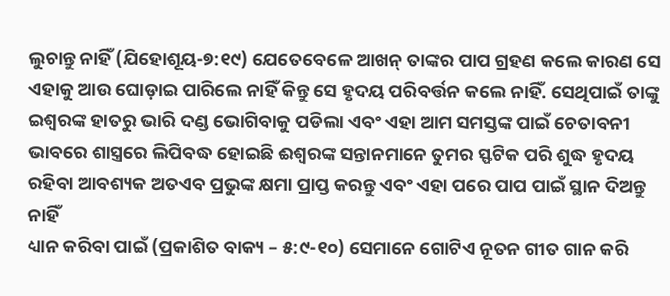ଲୁଚାନ୍ତୁ ନାହିଁ (ଯିହୋଶୂୟ-୭:୧୯) ଯେତେବେଳେ ଆଖନ୍ ତାଙ୍କର ପାପ ଗ୍ରହଣ କଲେ କାରଣ ସେ ଏହାକୁ ଆଉ ଘୋଡ଼ାଇ ପାରିଲେ ନାହିଁ କିନ୍ତୁ ସେ ହୃଦୟ ପରିବର୍ତ୍ତନ କଲେ ନାହିଁ. ସେଥିପାଇଁ ତାଙ୍କୁ ଇଶ୍ଵରଙ୍କ ହାତରୁ ଭାରି ଦଣ୍ଡ ଭୋଗିବାକୁ ପଡିଲା ଏବଂ ଏହା ଆମ ସମସ୍ତଙ୍କ ପାଇଁ ଚେତାବନୀ ଭାବରେ ଶାସ୍ତ୍ରରେ ଲିପିବଦ୍ଧ ହୋଇଛି ଈଶ୍ବରଙ୍କ ସନ୍ତାନମାନେ ତୁମର ସ୍ଫଟିକ ପରି ଶୁଦ୍ଧ ହୃଦୟ ରହିବା ଆବଶ୍ୟକ ଅତଏବ ପ୍ରଭୁଙ୍କ କ୍ଷମା ପ୍ରାପ୍ତ କରନ୍ତୁ ଏବଂ ଏହା ପରେ ପାପ ପାଇଁ ସ୍ଥାନ ଦିଅନ୍ତୁ ନାହିଁ
ଧ୍ୟାନ କରିବା ପାଇଁ (ପ୍ରକାଶିତ ବାକ୍ୟ – ୫:୯-୧୦) ସେମାନେ ଗୋଟିଏ ନୂତନ ଗୀତ ଗାନ କରି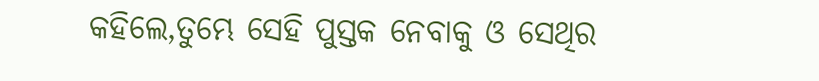କହିଲେ,ତୁମ୍ଭେ ସେହି ପୁସ୍ତକ ନେବାକୁ ଓ ସେଥିର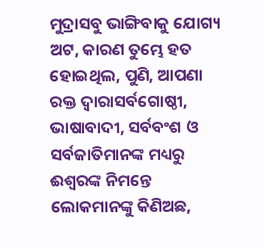ମୁଦ୍ରାସବୁ ଭାଙ୍ଗିବାକୁ ଯୋଗ୍ୟ ଅଟ, କାରଣ ତୁମ୍ଭେ ହତ ହୋଇଥିଲ, ପୁଣି, ଆପଣା ରକ୍ତ ଦ୍ୱାରାସର୍ବଗୋଷ୍ଠୀ, ଭାଷାବାଦୀ, ସର୍ବବଂଶ ଓ ସର୍ବଜାତିମାନଙ୍କ ମଧ୍ୟରୁ ଈଶ୍ବରଙ୍କ ନିମନ୍ତେ ଲୋକମାନଙ୍କୁ କିଣିଅଛ,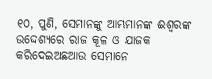୧୦, ପୁଣି, ସେମାନଙ୍କୁ ଆମ୍ଭମାନଙ୍କ ଈଶ୍ବରଙ୍କ ଉଦ୍ଦେଶ୍ୟରେ ରାଜ କୂଳ ଓ ଯାଜକ କରିଦେଇଅଛଆଉ ସେମାନେ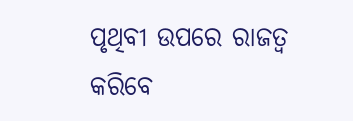ପୃଥିବୀ ଉପରେ ରାଜତ୍ୱ କରିବେ